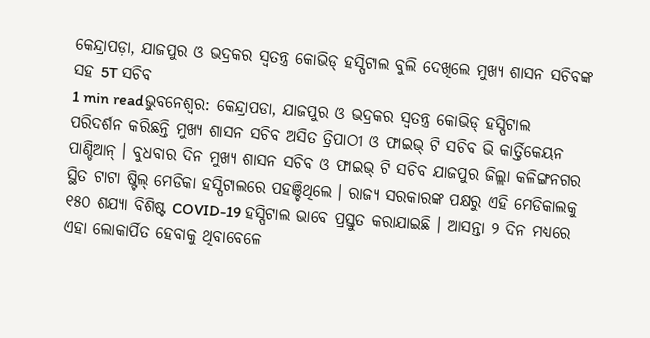କେନ୍ଦ୍ରାପଡ଼ା, ଯାଜପୁର ଓ ଭଦ୍ରକର ସ୍ୱତନ୍ତ୍ର କୋଭିଡ୍ ହସ୍ପିଟାଲ ବୁଲି ଦେଖିଲେ ମୁଖ୍ୟ ଶାସନ ସଚିବଙ୍କ ସହ 5T ସଚିବ
1 min readଭୁବନେଶ୍ୱର: କେନ୍ଦ୍ରାପଡା, ଯାଜପୁର ଓ ଭଦ୍ରକର ସ୍ୱତନ୍ତ୍ର କୋଭିଡ୍ ହସ୍ପିଟାଲ ପରିଦର୍ଶନ କରିଛନ୍ତି ମୁଖ୍ୟ ଶାସନ ସଚିବ ଅସିତ ତ୍ରିପାଠୀ ଓ ଫାଇଭ୍ ଟି ସଚିବ ଭି କାର୍ତ୍ତିକେୟନ ପାଣ୍ଡିଆନ୍ । ବୁଧବାର ଦିନ ମୁଖ୍ୟ ଶାସନ ସଚିବ ଓ ଫାଇଭ୍ ଟି ସଚିବ ଯାଜପୁର ଜିଲ୍ଲା କଳିଙ୍ଗନଗର ସ୍ଥିତ ଟାଟା ଷ୍ଟିଲ୍ ମେଡିକା ହସ୍ପିଟାଲରେ ପହଞ୍ଚିଥିଲେ । ରାଜ୍ୟ ସରକାରଙ୍କ ପକ୍ଷରୁ ଏହି ମେଡିକାଲକୁ ୧୫୦ ଶଯ୍ୟା ବିଶିଷ୍ଟ COVID-19 ହସ୍ପିଟାଲ ଭାବେ ପ୍ରସ୍ତୁତ କରାଯାଇଛି । ଆସନ୍ତା ୨ ଦିନ ମଧ୍ୟରେ ଏହା ଲୋକାର୍ପିତ ହେବାକୁ ଥିବାବେଳେ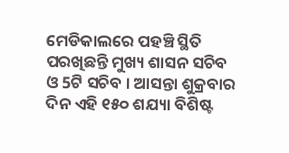ମେଡିକାଲରେ ପହଞ୍ଚି ସ୍ଥିତି ପରଖିଛନ୍ତି ମୁଖ୍ୟ ଶାସନ ସଚିବ ଓ 5ଟି ସଚିବ । ଆସନ୍ତା ଶୁକ୍ରବାର ଦିନ ଏହି ୧୫୦ ଶଯ୍ୟା ବିଶିଷ୍ଟ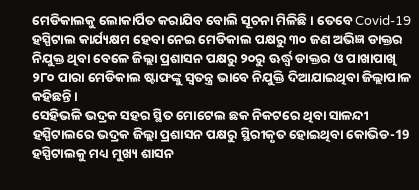ମେଡିକାଲକୁ ଲୋକାର୍ପିତ କରାଯିବ ବୋଲି ସୂଚନା ମିଳିଛି । ତେବେ Covid-19 ହସ୍ପିଟାଲ କାର୍ଯ୍ୟକ୍ଷମ ହେବା ନେଇ ମେଡିକାଲ ପକ୍ଷରୁ ୩୦ ଜଣ ଅଭିଜ୍ଞ ଡାକ୍ତର ନିଯୁକ୍ତ ଥିବା ବେଳେ ଜିଲ୍ଲା ପ୍ରଶାସନ ପକ୍ଷରୁ ୨୦ରୁ ଊର୍ଦ୍ଧ୍ୱ ଡାକ୍ତର ଓ ପାଖାପାଖି ୨୮୦ ପାରା ମେଡିକାଲ ଷ୍ଟାଫଙ୍କୁ ସ୍ଵତନ୍ତ୍ର ଭାବେ ନିଯୁକ୍ତି ଦିଆଯାଇଥିବା ଜିଲ୍ଲାପାଳ କହିଛନ୍ତି ।
ସେହିଭଳି ଭଦ୍ରକ ସହର ସ୍ଥିତ ମୋଟେଲ ଛକ ନିକଟରେ ଥିବା ସାଳନ୍ଦୀ ହସ୍ପିଟାଲରେ ଭଦ୍ରକ ଜିଲ୍ଲା ପ୍ରଶାସନ ପକ୍ଷରୁ ସ୍ଥିରୀକୃତ ହୋଇଥିବା କୋଭିଡ-19 ହସ୍ପିଟାଲକୁ ମଧ୍ୟ ମୁଖ୍ୟ ଶାସନ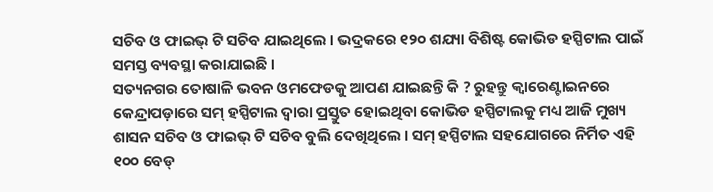ସଚିବ ଓ ଫାଇଭ୍ ଟି ସଚିବ ଯାଇଥିଲେ । ଭଦ୍ରକରେ ୧୨୦ ଶଯ୍ୟା ବିଶିଷ୍ଟ କୋଭିଡ ହସ୍ପିଟାଲ ପାଇଁ ସମସ୍ତ ବ୍ୟବସ୍ଥା କରାଯାଇଛି ।
ସତ୍ୟନଗର ତୋଷାଳି ଭବନ ଓମଫେଡକୁ ଆପଣ ଯାଇଛନ୍ତି କି ? ରୁହନ୍ତୁ କ୍ୱାରେଣ୍ଟାଇନରେ
କେନ୍ଦ୍ରାପଡ଼ାରେ ସମ୍ ହସ୍ପିଟାଲ ଦ୍ୱାରା ପ୍ରସ୍ତୁତ ହୋଇଥିବା କୋଭିଡ ହସ୍ପିଟାଲକୁ ମଧ୍ୟ ଆଜି ମୁଖ୍ୟ ଶାସନ ସଚିବ ଓ ଫାଇଭ୍ ଟି ସଚିବ ବୁଲି ଦେଖିଥିଲେ । ସମ୍ ହସ୍ପିଟାଲ ସହଯୋଗରେ ନିର୍ମିତ ଏହି ୧୦୦ ବେଡ୍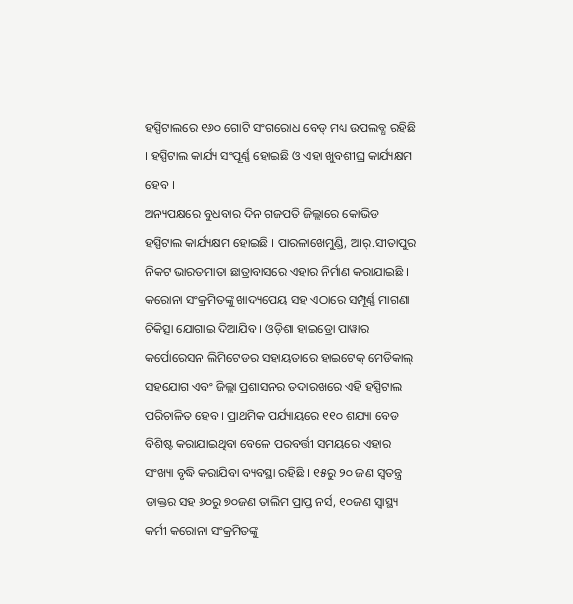ହସ୍ପିଟାଲରେ ୧୬୦ ଗୋଟି ସଂଗରୋଧ ବେଡ୍ ମଧ୍ୟ ଉପଲବ୍ଧ ରହିଛି । ହସ୍ପିଟାଲ କାର୍ଯ୍ୟ ସଂପୂର୍ଣ୍ଣ ହୋଇଛି ଓ ଏହା ଖୁବଶୀଘ୍ର କାର୍ଯ୍ୟକ୍ଷମ ହେବ ।
ଅନ୍ୟପକ୍ଷରେ ବୁଧବାର ଦିନ ଗଜପତି ଜିଲ୍ଲାରେ କୋଭିଡ ହସ୍ପିଟାଲ କାର୍ଯ୍ୟକ୍ଷମ ହୋଇଛି । ପାରଳାଖେମୁଣ୍ଡି, ଆର୍.ସୀତାପୁର ନିକଟ ଭାରତମାତା ଛାତ୍ରାବାସରେ ଏହାର ନିର୍ମାଣ କରାଯାଇଛି । କରୋନା ସଂକ୍ରମିତଙ୍କୁ ଖାଦ୍ୟପେୟ ସହ ଏଠାରେ ସମ୍ପୂର୍ଣ୍ଣ ମାଗଣା ଚିକିତ୍ସା ଯୋଗାଇ ଦିଆଯିବ । ଓଡ଼ିଶା ହାଇଡ୍ରୋ ପାୱାର କର୍ପୋରେସନ ଲିମିଟେଡର ସହାୟତାରେ ହାଇଟେକ୍ ମେଡିକାଲ୍ ସହଯୋଗ ଏବଂ ଜିଲ୍ଲା ପ୍ରଶାସନର ତଦାରଖରେ ଏହି ହସ୍ପିଟାଲ ପରିଚାଳିତ ହେବ । ପ୍ରାଥମିକ ପର୍ଯ୍ୟାୟରେ ୧୧୦ ଶଯ୍ୟା ବେଡ ବିଶିଷ୍ଟ କରାଯାଇଥିବା ବେଳେ ପରବର୍ତ୍ତୀ ସମୟରେ ଏହାର ସଂଖ୍ୟା ବୃଦ୍ଧି କରାଯିବା ବ୍ୟବସ୍ଥା ରହିଛି । ୧୫ରୁ ୨୦ ଜଣ ସ୍ୱତନ୍ତ୍ର ଡାକ୍ତର ସହ ୬୦ରୁ ୭୦ଜଣ ତାଲିମ ପ୍ରାପ୍ତ ନର୍ସ, ୧୦ଜଣ ସ୍ୱାସ୍ଥ୍ୟ କର୍ମୀ କରୋନା ସଂକ୍ରମିତଙ୍କୁ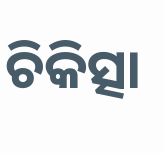ଚିକିତ୍ସା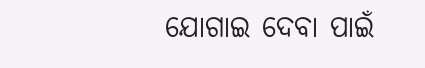ଯୋଗାଇ ଦେବା ପାଇଁ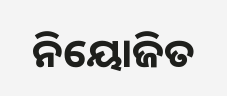ନିୟୋଜିତ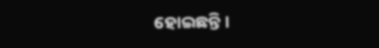ହୋଇଛନ୍ତି ।